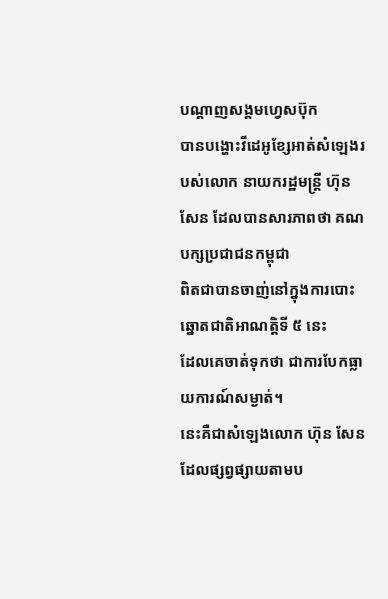បណ្តាញសង្គមហេ្វសប៊ុក
បានបង្ហោះវីដេអូខ្សែអាត់សំឡេងរបស់លោក នាយករដ្ឋមន្រ្តី ហ៊ុន
សែន ដែលបានសារភាពថា គណបក្សប្រជាជនកម្ពុជា
ពិតជាបានចាញ់នៅក្នុងការបោះឆ្នោតជាតិអាណត្តិទី ៥ នេះ
ដែលគេចាត់ទុកថា ជាការបែកធ្លាយការណ៍សម្ងាត់។
នេះគឺជាសំឡេងលោក ហ៊ុន សែន ដែលផ្សព្វផ្សាយតាមប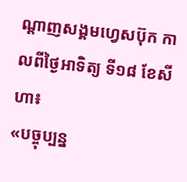ណ្តាញសង្គមហេ្វសប៊ុក កាលពីថ្ងៃអាទិត្យ ទី១៨ ខែសីហា៖
«បច្ចុប្បន្ន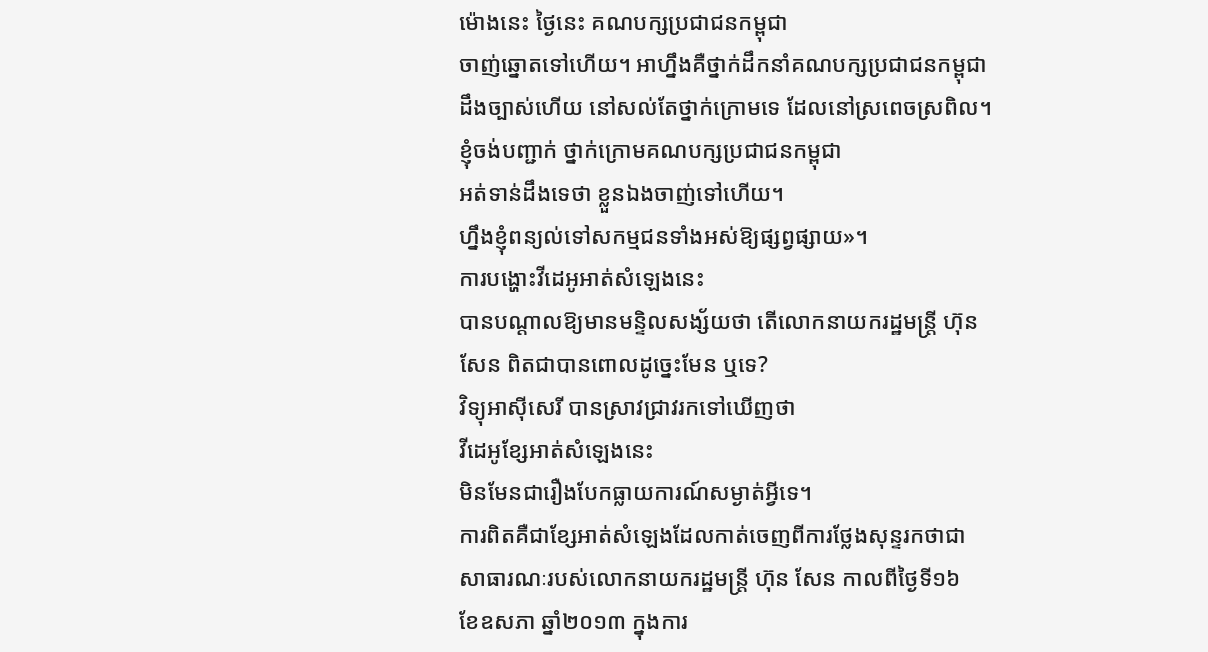ម៉ោងនេះ ថ្ងៃនេះ គណបក្សប្រជាជនកម្ពុជា
ចាញ់ឆ្នោតទៅហើយ។ អាហ្នឹងគឺថ្នាក់ដឹកនាំគណបក្សប្រជាជនកម្ពុជា
ដឹងច្បាស់ហើយ នៅសល់តែថ្នាក់ក្រោមទេ ដែលនៅស្រពេចស្រពិល។
ខ្ញុំចង់បញ្ជាក់ ថ្នាក់ក្រោមគណបក្សប្រជាជនកម្ពុជា
អត់ទាន់ដឹងទេថា ខ្លួនឯងចាញ់ទៅហើយ។
ហ្នឹងខ្ញុំពន្យល់ទៅសកម្មជនទាំងអស់ឱ្យផ្សព្វផ្សាយ»។
ការបង្ហោះវីដេអូអាត់សំឡេងនេះ
បានបណ្តាលឱ្យមានមន្ទិលសង្ស័យថា តើលោកនាយករដ្ឋមន្ត្រី ហ៊ុន
សែន ពិតជាបានពោលដូច្នេះមែន ឬទេ?
វិទ្យុអាស៊ីសេរី បានស្រាវជ្រាវរកទៅឃើញថា
វីដេអូខ្សែអាត់សំឡេងនេះ
មិនមែនជារឿងបែកធ្លាយការណ៍សម្ងាត់អ្វីទេ។
ការពិតគឺជាខ្សែអាត់សំឡេងដែលកាត់ចេញពីការថ្លែងសុន្ទរកថាជា
សាធារណៈរបស់លោកនាយករដ្ឋមន្រ្តី ហ៊ុន សែន កាលពីថ្ងៃទី១៦
ខែឧសភា ឆ្នាំ២០១៣ ក្នុងការ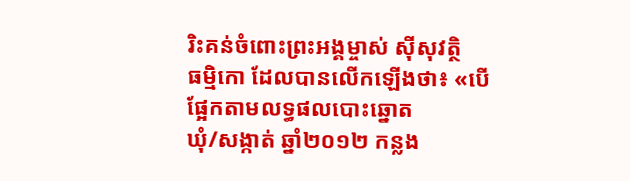រិះគន់ចំពោះព្រះអង្គម្ចាស់ ស៊ីសុវត្ថិ
ធម្មិកោ ដែលបានលើកឡើងថា៖ «បើផ្អែកតាមលទ្ធផលបោះឆ្នោត
ឃុំ/សង្កាត់ ឆ្នាំ២០១២ កន្លង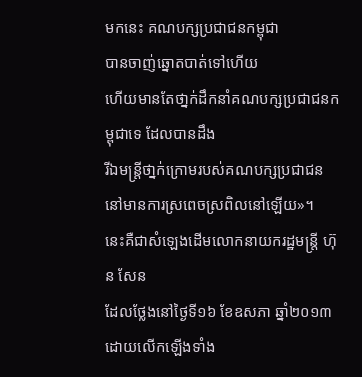មកនេះ គណបក្សប្រជាជនកម្ពុជា
បានចាញ់ឆ្នោតបាត់ទៅហើយ
ហើយមានតែថា្នក់ដឹកនាំគណបក្សប្រជាជនកម្ពុជាទេ ដែលបានដឹង
រីឯមន្រ្តីថា្នក់ក្រោមរបស់គណបក្សប្រជាជន
នៅមានការស្រពេចស្រពិលនៅឡើយ»។
នេះគឺជាសំឡេងដើមលោកនាយករដ្ឋមន្រ្តី ហ៊ុន សែន
ដែលថ្លែងនៅថ្ងៃទី១៦ ខែឧសភា ឆ្នាំ២០១៣
ដោយលើកឡើងទាំង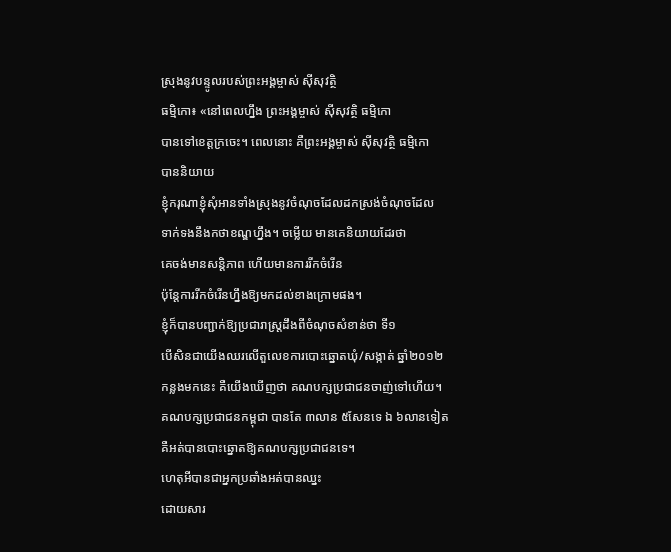ស្រុងនូវបន្ទូលរបស់ព្រះអង្គម្ចាស់ ស៊ីសុវត្ថិ
ធម្មិកោ៖ «នៅពេលហ្នឹង ព្រះអង្គម្ចាស់ ស៊ីសុវត្ថិ ធម្មិកោ
បានទៅខេត្តក្រចេះ។ ពេលនោះ គឺព្រះអង្គម្ចាស់ ស៊ីសុវត្ថិ ធម្មិកោ
បាននិយាយ
ខ្ញុំករុណាខ្ញុំសុំអានទាំងស្រុងនូវចំណុចដែលដកស្រង់ចំណុចដែល
ទាក់ទងនឹងកថាខណ្ឌហ្នឹង។ ចម្លើយ មានគេនិយាយដែរថា
គេចង់មានសន្តិភាព ហើយមានការរីកចំរើន
ប៉ុន្តែការរីកចំរើនហ្នឹងឱ្យមកដល់ខាងក្រោមផង។
ខ្ញុំក៏បានបញ្ជាក់ឱ្យប្រជារាស្រ្តដឹងពីចំណុចសំខាន់ថា ទី១
បើសិនជាយើងឈរលើតួលេខការបោះឆ្នោតឃុំ/សង្កាត់ ឆ្នាំ២០១២
កន្លងមកនេះ គឺយើងឃើញថា គណបក្សប្រជាជនចាញ់ទៅហើយ។
គណបក្សប្រជាជនកម្ពុជា បានតែ ៣លាន ៥សែនទេ ឯ ៦លានទៀត
គឺអត់បានបោះឆ្នោតឱ្យគណបក្សប្រជាជនទេ។
ហេតុអីបានជាអ្នកប្រឆាំងអត់បានឈ្នះ
ដោយសារ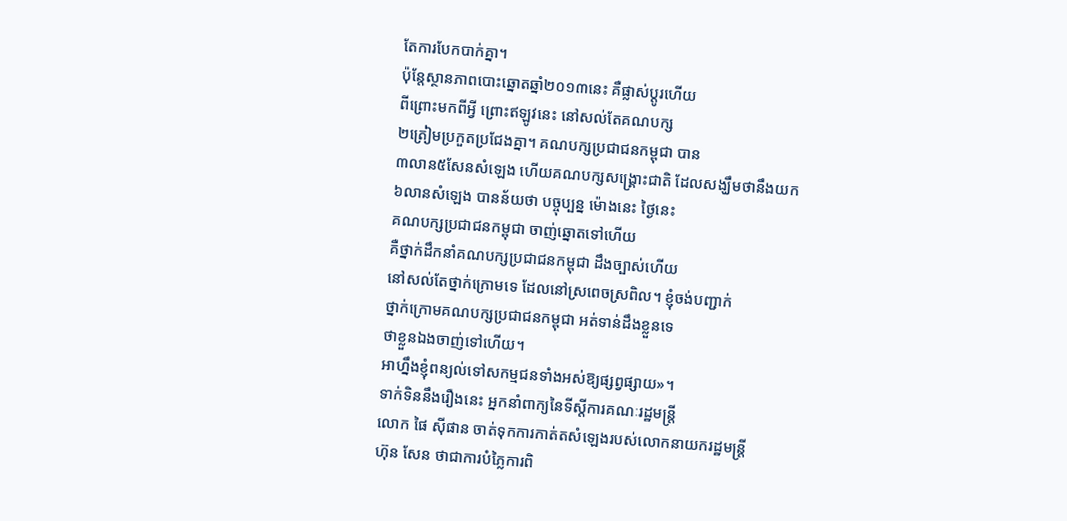តែការបែកបាក់គ្នា។
ប៉ុន្តែស្ថានភាពបោះឆ្នោតឆ្នាំ២០១៣នេះ គឺផ្លាស់ប្តូរហើយ
ពីព្រោះមកពីអ្វី ព្រោះឥឡូវនេះ នៅសល់តែគណបក្ស
២ត្រៀមប្រកួតប្រជែងគ្នា។ គណបក្សប្រជាជនកម្ពុជា បាន
៣លាន៥សែនសំឡេង ហើយគណបក្សសង្គ្រោះជាតិ ដែលសង្ឃឹមថានឹងយក
៦លានសំឡេង បានន័យថា បច្ចុប្បន្ន ម៉ោងនេះ ថ្ងៃនេះ
គណបក្សប្រជាជនកម្ពុជា ចាញ់ឆ្នោតទៅហើយ
គឺថ្នាក់ដឹកនាំគណបក្សប្រជាជនកម្ពុជា ដឹងច្បាស់ហើយ
នៅសល់តែថ្នាក់ក្រោមទេ ដែលនៅស្រពេចស្រពិល។ ខ្ញុំចង់បញ្ជាក់
ថ្នាក់ក្រោមគណបក្សប្រជាជនកម្ពុជា អត់ទាន់ដឹងខ្លួនទេ
ថាខ្លួនឯងចាញ់ទៅហើយ។
អាហ្នឹងខ្ញុំពន្យល់ទៅសកម្មជនទាំងអស់ឱ្យផ្សព្វផ្សាយ»។
ទាក់ទិននឹងរឿងនេះ អ្នកនាំពាក្យនៃទីស្តីការគណៈរដ្ឋមន្រ្តី
លោក ផៃ ស៊ីផាន ចាត់ទុកការកាត់តសំឡេងរបស់លោកនាយករដ្ឋមន្រ្តី
ហ៊ុន សែន ថាជាការបំភ្លៃការពិ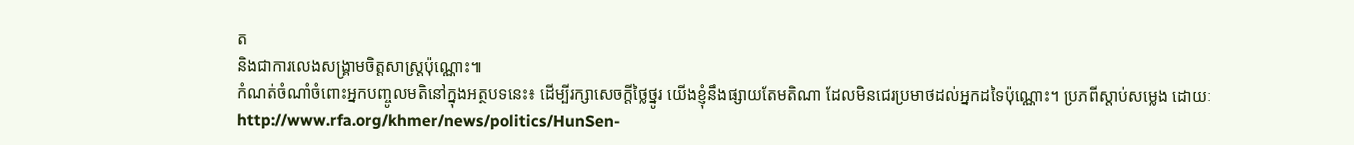ត
និងជាការលេងសង្គ្រាមចិត្តសាស្រ្តប៉ុណ្ណោះ៕
កំណត់ចំណាំចំពោះអ្នកបញ្ចូលមតិនៅក្នុងអត្ថបទនេះ៖ ដើម្បីរក្សាសេចក្ដីថ្លៃថ្នូរ យើងខ្ញុំនឹងផ្សាយតែមតិណា ដែលមិនជេរប្រមាថដល់អ្នកដទៃប៉ុណ្ណោះ។ ប្រភពីស្តាប់សម្លេង ដោយៈ http://www.rfa.org/khmer/news/politics/HunSen-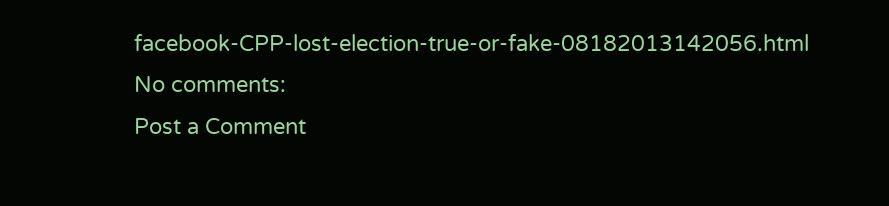facebook-CPP-lost-election-true-or-fake-08182013142056.html
No comments:
Post a Comment